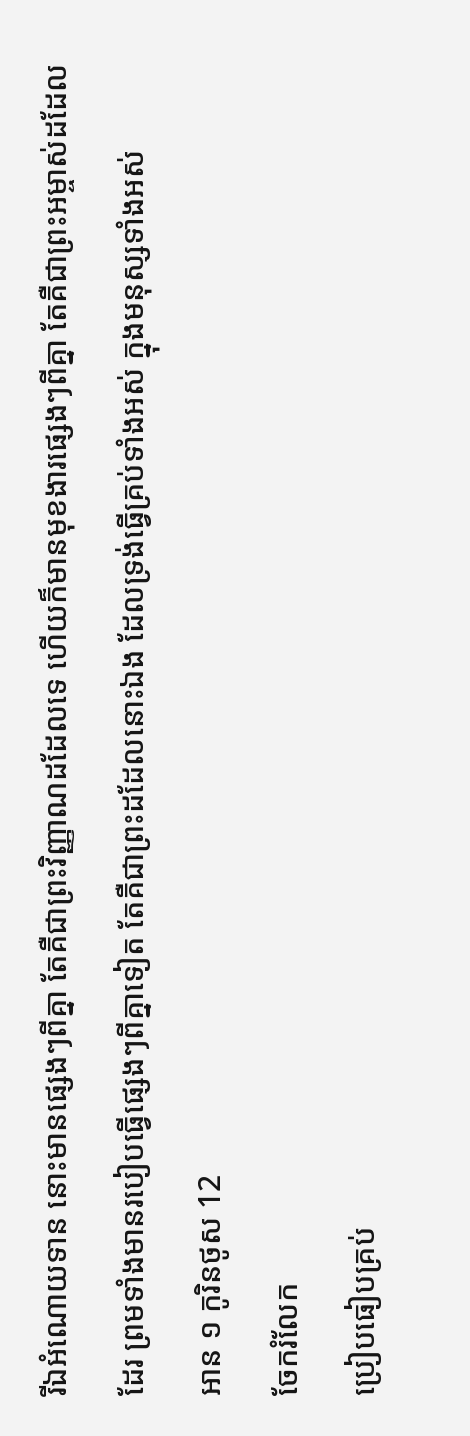រីឯអំណោយទាន នោះមានផ្សេងៗពីគ្នា តែគឺជាព្រះវិញ្ញាណដដែលទេ ហើយក៏មានមុខងារផ្សេងៗពីគ្នា តែគឺជាព្រះអម្ចាស់ដដែលដែរ ព្រមទាំងមានរបៀបធ្វើផ្សេងៗពីគ្នាទៀត តែគឺជាព្រះដដែលនោះឯង ដែលទ្រង់ធ្វើគ្រប់ទាំងអស់ ក្នុងមនុស្សទាំងអស់
អាន ១ កូរិនថូស 12
ចែករំលែក
ប្រៀបធៀបគ្រប់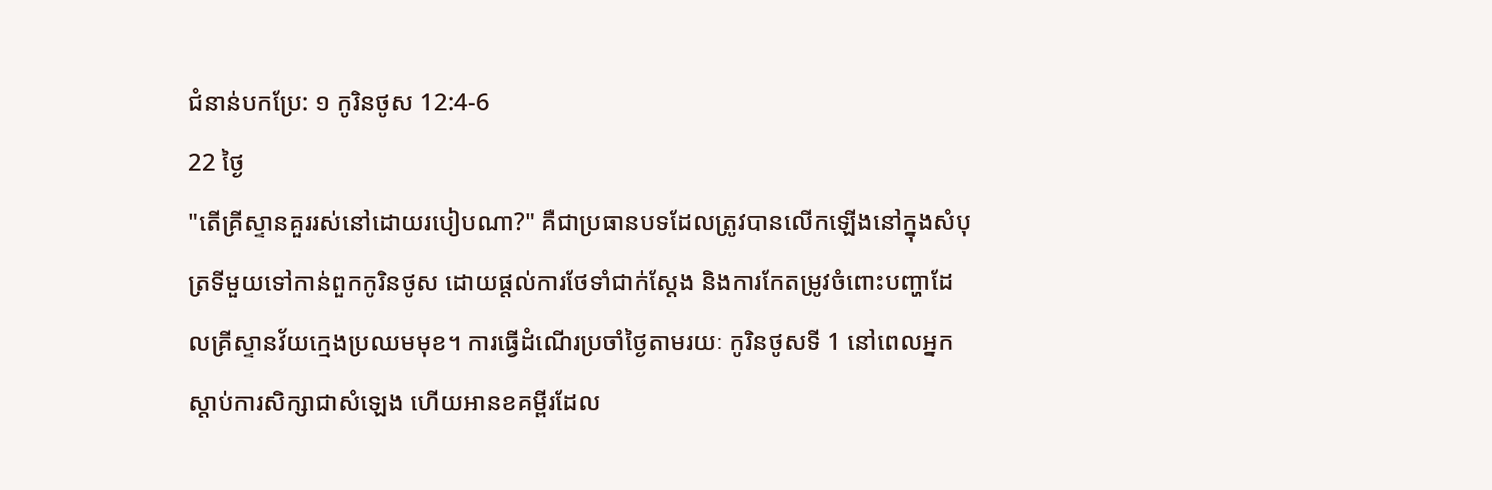ជំនាន់បកប្រែ: ១ កូរិនថូស 12:4-6
22 ថ្ងៃ
"តើគ្រីស្ទានគួររស់នៅដោយរបៀបណា?" គឺជាប្រធានបទដែលត្រូវបានលើកឡើងនៅក្នុងសំបុត្រទីមួយទៅកាន់ពួកកូរិនថូស ដោយផ្តល់ការថែទាំជាក់ស្តែង និងការកែតម្រូវចំពោះបញ្ហាដែលគ្រីស្ទានវ័យក្មេងប្រឈមមុខ។ ការធ្វើដំណើរប្រចាំថ្ងៃតាមរយៈ កូរិនថូសទី 1 នៅពេលអ្នកស្តាប់ការសិក្សាជាសំឡេង ហើយអានខគម្ពីរដែល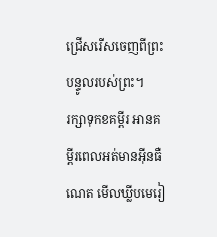ជ្រើសរើសចេញពីព្រះបន្ទូលរបស់ព្រះ។
រក្សាទុកខគម្ពីរ អានគម្ពីរពេលអត់មានអ៊ីនធឺណេត មើលឃ្លីបមេរៀ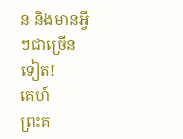ន និងមានអ្វីៗជាច្រើនទៀត!
គេហ៍
ព្រះគ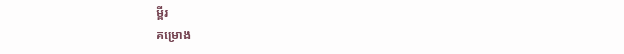ម្ពីរ
គម្រោង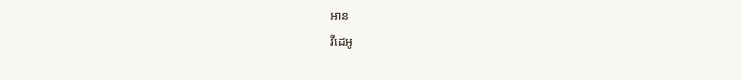អាន
វីដេអូ